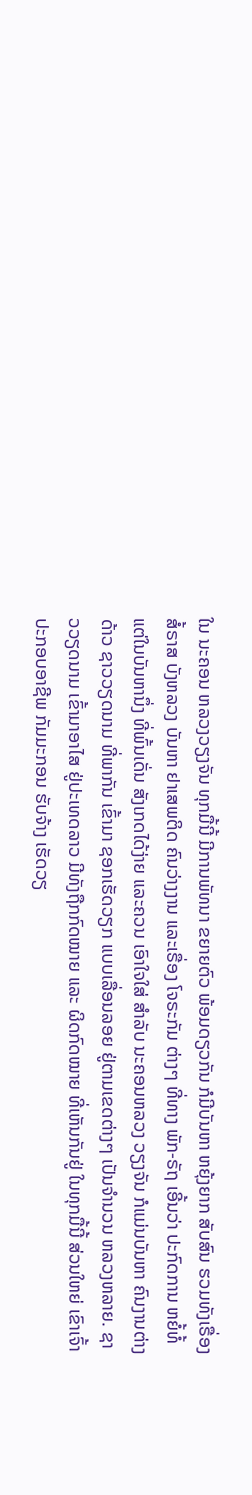ໃນ ນະຄອນ ຫລວງວຽງຈັນ ທຸກມື້ນີ້ ມີການພັທນາ ຂຍາຍຕົວ ພ້ອມດຽວກັນ ກໍມີບັນຫາ ຫຍຸ້ງຍາກ ສັບສົນ ຮວມທັງເຣື່ອງ ສໍ້ຣາສ ບັງຫລວງ ບັນຫາ ຢາເສພຕິດ ຄົນວ່າງງານ ແລະເຣື່ອງ ໂຈຣະກັມ ຕ່າງໆ ທີ່ທາງ ພັກ-ຣັຖ ເອີ້ນວ່າ ປະກົດການ ຫຍໍ້ທໍ້
ແຕ່ໃນບັນຫານຶ່ງ ທີ່ພົ້ນເດັ່ນ ສັງເກດໄດ້ງ່າຍ ແລະຄວນ ເອົາໃຈໃສ່ ສໍາລັບ ນະຄອນຫລວງ ວຽງຈັນ ກໍແມ່ນບັນຫາ ຄົນງານຕ່າງດ້າວ ຊາວວຽດນາມ ທີ່ພາກັນ ເຂົ້າມາ ຊອກເຮັດວຽກ ແບບເລື່ອນລອຍ ຢູ່ຕາມເຂດຕ່າງໆ ເປັນຈໍານວນ ຫລວງຫລາຍ. ຊາວວຽດນາມ ເຂົ້າມາອາໄສ ຢູ່ປະເທດລາວ ມີທັງຖືກກົດໝາຍ ແລະ ຜິດກົດໝາຍ ທີ່ເຫັນກັນຢູ່ ໃນທຸກມື້ນີ້ ສ່ວນໃຫຍ່ ເຂົາເຈົ້າ ປະກອບອາຊີພ ກັມມະກອນ ຮັບຈ້າງ ເຮັດວຽ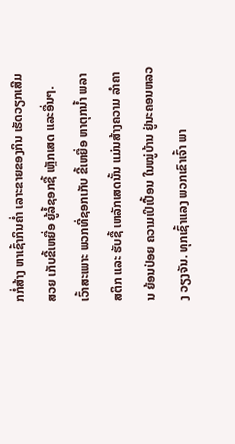ກກໍ່ສ້າງ ຫາເຊົ້າກິນຄໍ່າ ເລາະຂາຍຂອງກິນ ເຮັດວຽກເສີມສວຍ ເກັບຂີ້ເຫຍື່ອ ຍູ້ລໍ້ຊອກຊື້ ເຫຼັກເສດ ແລະອື່ນໆ.
ເວົ້າສະເພາະ ພວກທີ່ຊອກເກັບ ຂີ້ເຫຍື່ອ ຫາຕຸກນໍ້າ ພລາສຕິກ ແລະ ຮັບຊື້ ເຫລັກເສດນັ້ນ ແມ່ນສ້າງຄວາມ ລໍາຄານ ຍ້ອນປ່ອຍ ຄວາມເປິເປື້ອນ ໃນໝູ່ບ້ານ ຢູ່ນະຄອນຫລວງ ວຽງຈັນ. ທຸກເຊົ້າແລງ ພວກເຂົາເຈົ້າ ພາ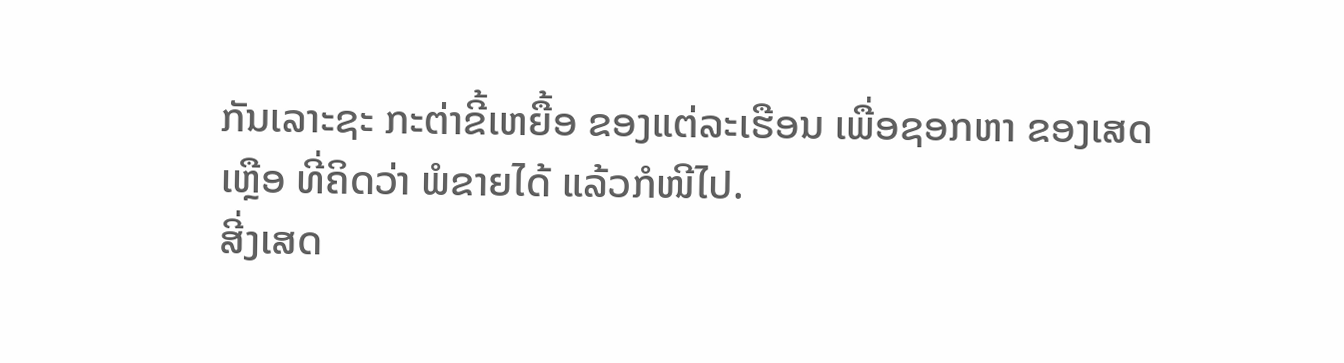ກັນເລາະຊະ ກະຕ່າຂີ້ເຫຍື້ອ ຂອງແຕ່ລະເຮືອນ ເພື່ອຊອກຫາ ຂອງເສດເຫຼືອ ທີ່ຄິດວ່າ ພໍຂາຍໄດ້ ແລ້ວກໍໜີໄປ.
ສີ່ງເສດ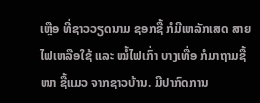ເຫຼືອ ທີ່ຊາວວຽດນາມ ຊອກຊື້ ກໍມີເຫລັກເສດ ສາຍໄຟເຫລືອໃຊ້ ແລະ ໝໍ້ໄຟເກົ່າ ບາງເທື່ອ ກໍມາຖາມຊື້ໜາ ຊື້ແມວ ຈາກຊາວບ້ານ. ມີປາກົດການ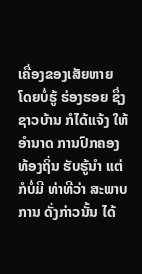ເຄື່ອງຂອງເສັຍຫາຍ ໂດຍບໍ່ຮູ້ ຮ່ອງຮອຍ ຊຶ່ງຊາວບ້ານ ກໍໄດ້ແຈ້ງ ໃຫ້ອໍານາດ ການປົກຄອງ ທ້ອງຖິ່ນ ຮັບຮູ້ນໍາ ແຕ່ກໍບໍ່ມີ ທ່າທີວ່າ ສະພາບການ ດັ່ງກ່າວນັ້ນ ໄດ້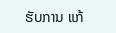ຮັບການ ແກ້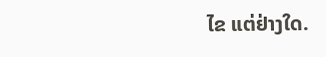ໄຂ ແຕ່ຢ່າງໃດ.